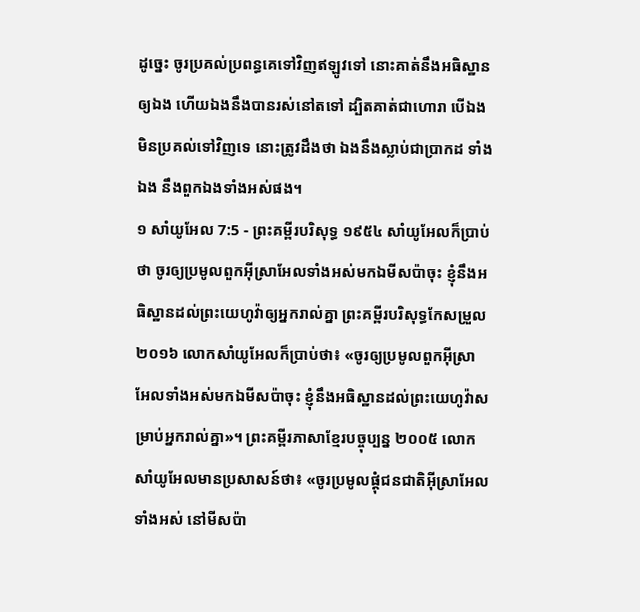ដូច្នេះ ចូរប្រគល់ប្រពន្ធគេទៅវិញឥឡូវទៅ នោះគាត់នឹងអធិស្ឋានឲ្យឯង ហើយឯងនឹងបានរស់នៅតទៅ ដ្បិតគាត់ជាហោរា បើឯងមិនប្រគល់ទៅវិញទេ នោះត្រូវដឹងថា ឯងនឹងស្លាប់ជាប្រាកដ ទាំងឯង នឹងពួកឯងទាំងអស់ផង។
១ សាំយូអែល 7:5 - ព្រះគម្ពីរបរិសុទ្ធ ១៩៥៤ សាំយូអែលក៏ប្រាប់ថា ចូរឲ្យប្រមូលពួកអ៊ីស្រាអែលទាំងអស់មកឯមីសប៉ាចុះ ខ្ញុំនឹងអធិស្ឋានដល់ព្រះយេហូវ៉ាឲ្យអ្នករាល់គ្នា ព្រះគម្ពីរបរិសុទ្ធកែសម្រួល ២០១៦ លោកសាំយូអែលក៏ប្រាប់ថា៖ «ចូរឲ្យប្រមូលពួកអ៊ីស្រាអែលទាំងអស់មកឯមីសប៉ាចុះ ខ្ញុំនឹងអធិស្ឋានដល់ព្រះយេហូវ៉ាសម្រាប់អ្នករាល់គ្នា»។ ព្រះគម្ពីរភាសាខ្មែរបច្ចុប្បន្ន ២០០៥ លោកសាំយូអែលមានប្រសាសន៍ថា៖ «ចូរប្រមូលផ្ដុំជនជាតិអ៊ីស្រាអែលទាំងអស់ នៅមីសប៉ា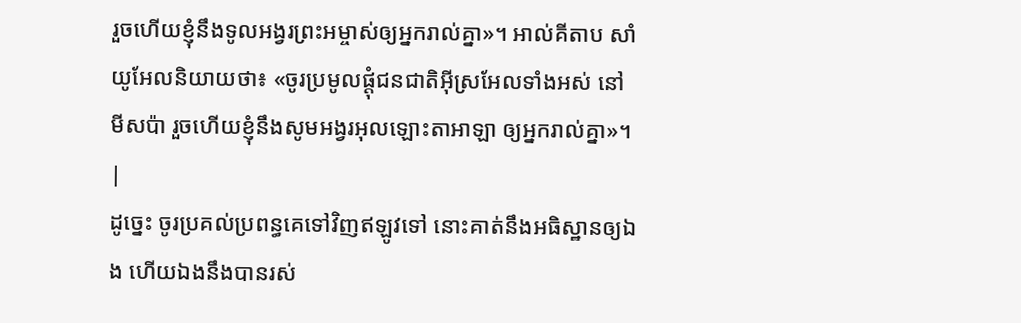រួចហើយខ្ញុំនឹងទូលអង្វរព្រះអម្ចាស់ឲ្យអ្នករាល់គ្នា»។ អាល់គីតាប សាំយូអែលនិយាយថា៖ «ចូរប្រមូលផ្តុំជនជាតិអ៊ីស្រអែលទាំងអស់ នៅមីសប៉ា រួចហើយខ្ញុំនឹងសូមអង្វរអុលឡោះតាអាឡា ឲ្យអ្នករាល់គ្នា»។ |
ដូច្នេះ ចូរប្រគល់ប្រពន្ធគេទៅវិញឥឡូវទៅ នោះគាត់នឹងអធិស្ឋានឲ្យឯង ហើយឯងនឹងបានរស់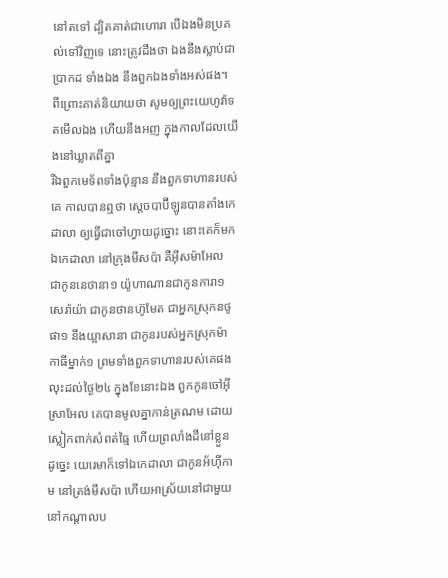នៅតទៅ ដ្បិតគាត់ជាហោរា បើឯងមិនប្រគល់ទៅវិញទេ នោះត្រូវដឹងថា ឯងនឹងស្លាប់ជាប្រាកដ ទាំងឯង នឹងពួកឯងទាំងអស់ផង។
ពីព្រោះគាត់និយាយថា សូមឲ្យព្រះយេហូវ៉ាទតមើលឯង ហើយនឹងអញ ក្នុងកាលដែលយើងនៅឃ្លាតពីគ្នា
រីឯពួកមេទ័ពទាំងប៉ុន្មាន នឹងពួកទាហានរបស់គេ កាលបានឮថា ស្តេចបាប៊ីឡូនបានតាំងកេដាលា ឲ្យធ្វើជាចៅហ្វាយដូច្នោះ នោះគេក៏មកឯកេដាលា នៅក្រុងមីសប៉ា គឺអ៊ីសម៉ាអែល ជាកូននេថានា១ យ៉ូហាណានជាកូនការា១ សេរ៉ាយ៉ា ជាកូនថានហ៊ូមែត ជាអ្នកស្រុកនថូផា១ នឹងយ្អាសានា ជាកូនរបស់អ្នកស្រុកម៉ាកាធីម្នាក់១ ព្រមទាំងពួកទាហានរបស់គេផង
លុះដល់ថ្ងៃ២៤ ក្នុងខែនោះឯង ពួកកូនចៅអ៊ីស្រាអែល គេបានមូលគ្នាកាន់ត្រណម ដោយស្លៀកពាក់សំពត់ធ្មៃ ហើយព្រលាំងដីនៅខ្លួន
ដូច្នេះ យេរេមាក៏ទៅឯកេដាលា ជាកូនអ័ហ៊ីកាម នៅត្រង់មីសប៉ា ហើយអាស្រ័យនៅជាមួយ នៅកណ្តាលប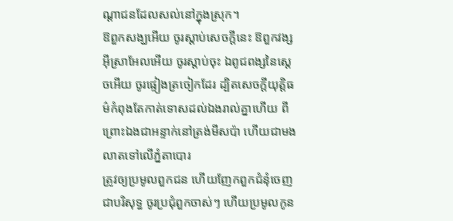ណ្តាជនដែលសល់នៅក្នុងស្រុក។
ឱពួកសង្ឃអើយ ចូរស្តាប់សេចក្ដីនេះ ឱពួកវង្សអ៊ីស្រាអែលអើយ ចូរស្តាប់ចុះ ឯពូជពង្សនៃស្តេចអើយ ចូរផ្ទៀងត្រចៀកដែរ ដ្បិតសេចក្ដីយុត្តិធម៌កំពុងតែកាត់ទោសដល់ឯងរាល់គ្នាហើយ ពីព្រោះឯងជាអន្ទាក់នៅត្រង់មីសប៉ា ហើយជាមងលាតទៅលើភ្នំតាបោរ
ត្រូវឲ្យប្រមូលពួកជន ហើយញែកពួកជំនុំចេញជាបរិសុទ្ធ ចូរប្រជុំពួកចាស់ៗ ហើយប្រមូលកូន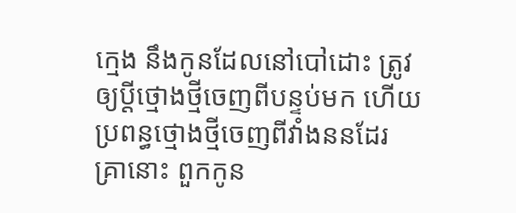ក្មេង នឹងកូនដែលនៅបៅដោះ ត្រូវឲ្យប្ដីថ្មោងថ្មីចេញពីបន្ទប់មក ហើយប្រពន្ធថ្មោងថ្មីចេញពីវាំងននដែរ
គ្រានោះ ពួកកូន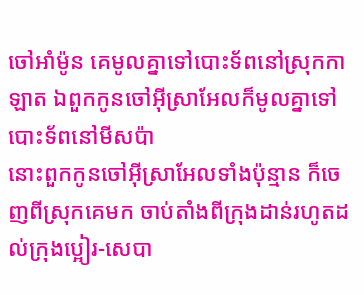ចៅអាំម៉ូន គេមូលគ្នាទៅបោះទ័ពនៅស្រុកកាឡាត ឯពួកកូនចៅអ៊ីស្រាអែលក៏មូលគ្នាទៅបោះទ័ពនៅមីសប៉ា
នោះពួកកូនចៅអ៊ីស្រាអែលទាំងប៉ុន្មាន ក៏ចេញពីស្រុកគេមក ចាប់តាំងពីក្រុងដាន់រហូតដល់ក្រុងប្អៀរ-សេបា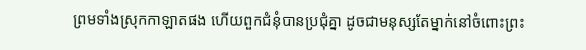ព្រមទាំងស្រុកកាឡាតផង ហើយពួកជំនុំបានប្រជុំគ្នា ដូចជាមនុស្សតែម្នាក់នៅចំពោះព្រះ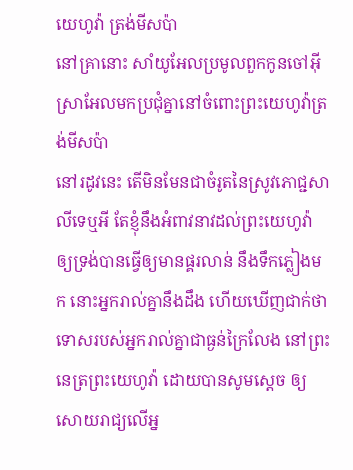យេហូវ៉ា ត្រង់មីសប៉ា
នៅគ្រានោះ សាំយូអែលប្រមូលពួកកូនចៅអ៊ីស្រាអែលមកប្រជុំគ្នានៅចំពោះព្រះយេហូវ៉ាត្រង់មីសប៉ា
នៅរដូវនេះ តើមិនមែនជាចំរូតនៃស្រូវភោជ្ជសាលីទេឬអី តែខ្ញុំនឹងអំពាវនាវដល់ព្រះយេហូវ៉ា ឲ្យទ្រង់បានធ្វើឲ្យមានផ្គរលាន់ នឹងទឹកភ្លៀងមក នោះអ្នករាល់គ្នានឹងដឹង ហើយឃើញជាក់ថា ទោសរបស់អ្នករាល់គ្នាជាធ្ងន់ក្រៃលែង នៅព្រះនេត្រព្រះយេហូវ៉ា ដោយបានសូមស្តេច ឲ្យសោយរាជ្យលើអ្ន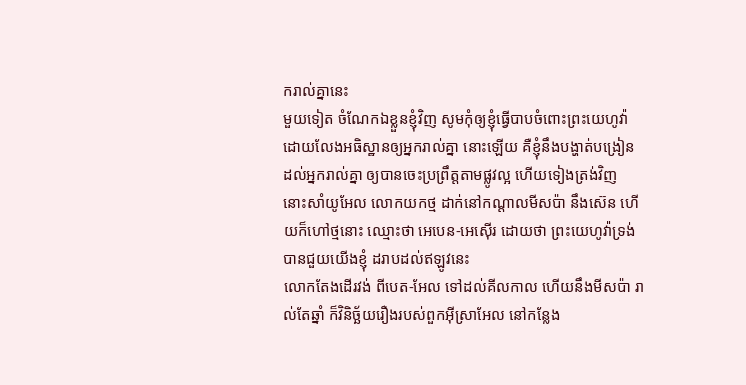ករាល់គ្នានេះ
មួយទៀត ចំណែកឯខ្លួនខ្ញុំវិញ សូមកុំឲ្យខ្ញុំធ្វើបាបចំពោះព្រះយេហូវ៉ា ដោយលែងអធិស្ឋានឲ្យអ្នករាល់គ្នា នោះឡើយ គឺខ្ញុំនឹងបង្ហាត់បង្រៀនដល់អ្នករាល់គ្នា ឲ្យបានចេះប្រព្រឹត្តតាមផ្លូវល្អ ហើយទៀងត្រង់វិញ
នោះសាំយូអែល លោកយកថ្ម ដាក់នៅកណ្តាលមីសប៉ា នឹងស៊េន ហើយក៏ហៅថ្មនោះ ឈ្មោះថា អេបេន-អេស៊ើរ ដោយថា ព្រះយេហូវ៉ាទ្រង់បានជួយយើងខ្ញុំ ដរាបដល់ឥឡូវនេះ
លោកតែងដើរវង់ ពីបេត-អែល ទៅដល់គីលកាល ហើយនឹងមីសប៉ា រាល់តែឆ្នាំ ក៏វិនិច្ឆ័យរឿងរបស់ពួកអ៊ីស្រាអែល នៅកន្លែង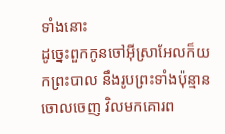ទាំងនោះ
ដូច្នេះពួកកូនចៅអ៊ីស្រាអែលក៏យកព្រះបាល នឹងរូបព្រះទាំងប៉ុន្មានចោលចេញ វិលមកគោរព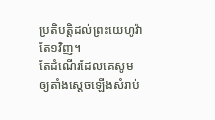ប្រតិបត្តិដល់ព្រះយេហូវ៉ាតែ១វិញ។
តែដំណើរដែលគេសូមឲ្យតាំងស្តេចឡើងសំរាប់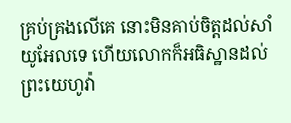គ្រប់គ្រងលើគេ នោះមិនគាប់ចិត្តដល់សាំយូអែលទេ ហើយលោកក៏អធិស្ឋានដល់ព្រះយេហូវ៉ា